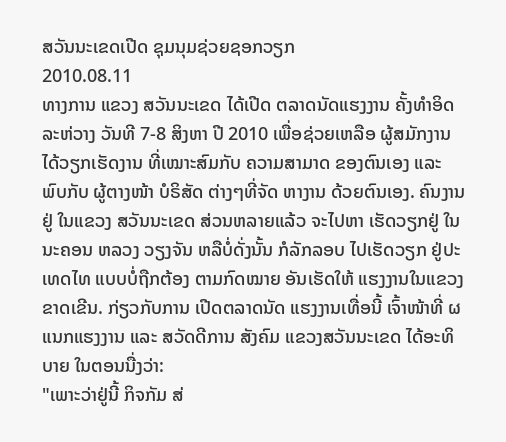ສວັນນະເຂດເປີດ ຊຸມນຸມຊ່ວຍຊອກວຽກ
2010.08.11
ທາງການ ແຂວງ ສວັນນະເຂດ ໄດ້ເປີດ ຕລາດນັດແຮງງານ ຄັ້ງທໍາອິດ ລະຫ່ວາງ ວັນທີ 7-8 ສິງຫາ ປີ 2010 ເພື່ອຊ່ວຍເຫລືອ ຜູ້ສມັກງານ ໄດ້ວຽກເຮັດງານ ທີ່ເໝາະສົມກັບ ຄວາມສາມາດ ຂອງຕົນເອງ ແລະ ພົບກັບ ຜູ້ຕາງໜ້າ ບໍຣິສັດ ຕ່າງໆທີ່ຈັດ ຫາງານ ດ້ວຍຕົນເອງ. ຄົນງານຢູ່ ໃນແຂວງ ສວັນນະເຂດ ສ່ວນຫລາຍແລ້ວ ຈະໄປຫາ ເຮັດວຽກຢູ່ ໃນນະຄອນ ຫລວງ ວຽງຈັນ ຫລືບໍ່ດັ່ງນັ້ນ ກໍລັກລອບ ໄປເຮັດວຽກ ຢູ່ປະເທດໄທ ແບບບໍ່ຖືກຕ້ອງ ຕາມກົດໝາຍ ອັນເຮັດໃຫ້ ແຮງງານໃນແຂວງ ຂາດເຂີນ. ກ່ຽວກັບການ ເປີດຕລາດນັດ ແຮງງານເທື່ອນີ້ ເຈົ້າໜ້າທີ່ ຜແນກແຮງງານ ແລະ ສວັດດີການ ສັງຄົມ ແຂວງສວັນນະເຂດ ໄດ້ອະທິບາຍ ໃນຕອນນື່ງວ່າ:
"ເພາະວ່າຢູ່ນີ້ ກິຈກັມ ສ່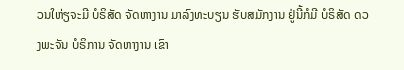ວນໃຫ່ຽຈະມີ ບໍຣິສັດ ຈັດຫາງານ ມາລົງທະບຽນ ຮັບສມັກງານ ຢູ່ນີ້ກໍມີ ບໍຣິສັດ ດວງພະຈັນ ບໍຣິການ ຈັດຫາງານ ເຂົາ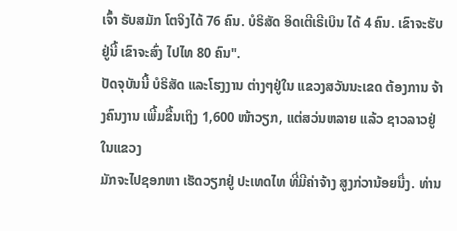ເຈົ້າ ຣັບສມັກ ໂຕຈິງໄດ້ 76 ຄົນ. ບໍຣິສັດ ອິດເຕີເຣີເບິນ ໄດ້ 4 ຄົນ. ເຂົາຈະຮັບຢູ່ນີ້ ເຂົາຈະສົ່ງ ໄປໄທ 80 ຄົນ".
ປັດຈຸບັນນີ້ ບໍຣິສັດ ແລະໂຮງງານ ຕ່າງໆຢູ່ໃນ ແຂວງສວັນນະເຂດ ຕ້ອງການ ຈ້າງຄົນງານ ເພີ້ມຂື້ນເຖິງ 1,600 ໜ້າວຽກ, ແຕ່ສວ່ນຫລາຍ ແລ້ວ ຊາວລາວຢູ່ ໃນແຂວງ
ມັກຈະໄປຊອກຫາ ເຮັດວຽກຢູ່ ປະເທດໄທ ທີ່ມີຄ່າຈ້າງ ສູງກ່ວານ້ອຍນື່ງ. ທ່ານ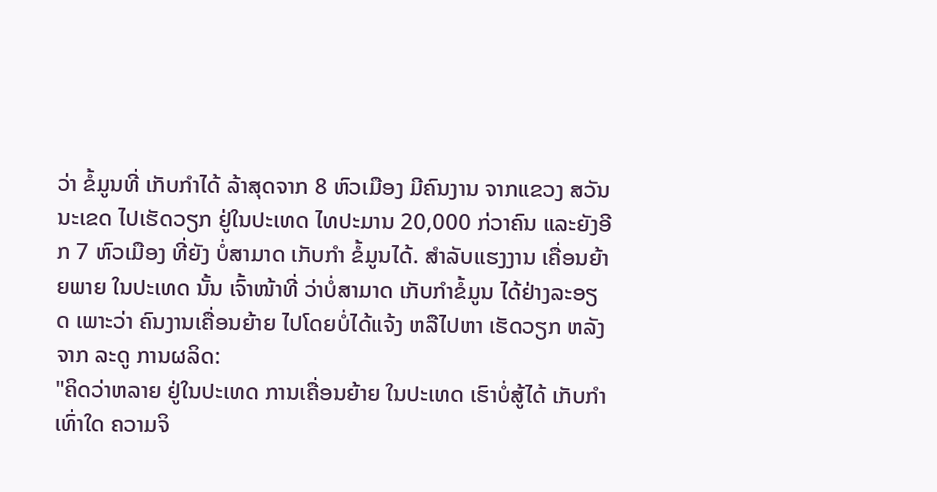ວ່າ ຂໍ້ມູນທີ່ ເກັບກໍາໄດ້ ລ້າສຸດຈາກ 8 ຫົວເມືອງ ມີຄົນງານ ຈາກແຂວງ ສວັນນະເຂດ ໄປເຮັດວຽກ ຢູ່ໃນປະເທດ ໄທປະມານ 20,000 ກ່ວາຄົນ ແລະຍັງອີກ 7 ຫົວເມືອງ ທີ່ຍັງ ບໍ່ສາມາດ ເກັບກໍາ ຂໍ້ມູນໄດ້. ສໍາລັບແຮງງານ ເຄື່ອນຍ້າຍພາຍ ໃນປະເທດ ນັ້ນ ເຈົ້າໜ້າທີ່ ວ່າບໍ່ສາມາດ ເກັບກໍາຂໍ້ມູນ ໄດ້ຢ່າງລະອຽດ ເພາະວ່າ ຄົນງານເຄື່ອນຍ້າຍ ໄປໂດຍບໍ່ໄດ້ແຈ້ງ ຫລືໄປຫາ ເຮັດວຽກ ຫລັງຈາກ ລະດູ ການຜລິດ:
"ຄິດວ່າຫລາຍ ຢູ່ໃນປະເທດ ການເຄື່ອນຍ້າຍ ໃນປະເທດ ເຮົາບໍ່ສູ້ໄດ້ ເກັບກໍາເທົ່າໃດ ຄວາມຈິ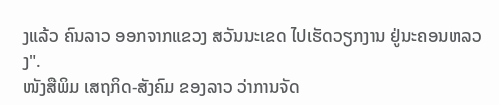ງແລ້ວ ຄົນລາວ ອອກຈາກແຂວງ ສວັນນະເຂດ ໄປເຮັດວຽກງານ ຢູ່ນະຄອນຫລວງ".
ໜັງສືພິມ ເສຖກິດ-ສັງຄົມ ຂອງລາວ ວ່າການຈັດ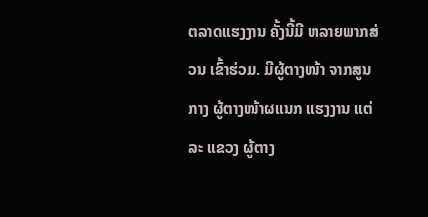ຕລາດແຮງງານ ຄັ້ງນີ້ມີ ຫລາຍພາກສ່ວນ ເຂົ້າຮ່ວມ. ມີຜູ້ຕາງໜ້າ ຈາກສູນກາງ ຜູ້ຕາງໜ້າຜແນກ ແຮງງານ ແຕ່ລະ ແຂວງ ຜູ້ຕາງ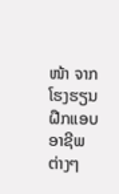ໜ້າ ຈາກໂຮງຮຽນ ຝືກແອບ ອາຊີພ ຕ່າງໆ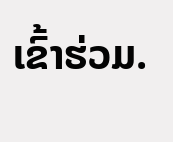ເຂົ້າຮ່ວມ.